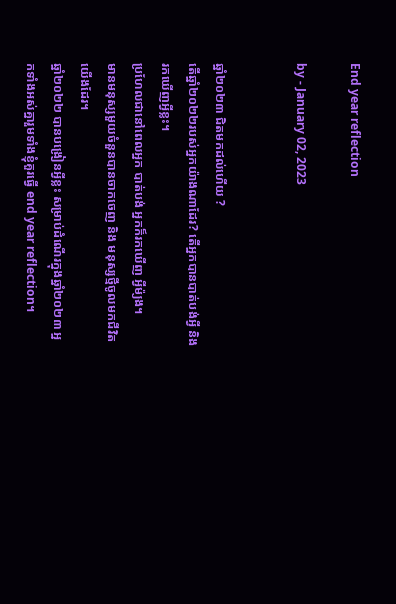End year reflection

by - January 02, 2023


ឆ្នាំ២០២៣ ជិតមកដល់ហើយ ?
តើឆ្នាំ២០២២របស់អ្នកយ៉ាងណាដែរ? តើអ្នកបានបាត់បង់អ្វី និង រកឃើញអ្វីខ្លះ។
ប្រហែលជានៅពេលអ្នក បាត់បង់ អ្នកក៏រកឃើញ អ្វីម៉្យង។
មានមនុស្សមួយចំនួនបានចាកចេញ និង មនុស្សថ្មីចូលមកជីវិតយើងដែរ។
ឆ្នាំ២០២២ បានបង្រៀនអ្វីខ្លះ សម្រាប់ដំណើរក្នុងឆ្នាំ២០២៣ អ្នកទាំងអស់គ្នារួមទាំងខ្ញុំគួរធ្វើ end year reflection។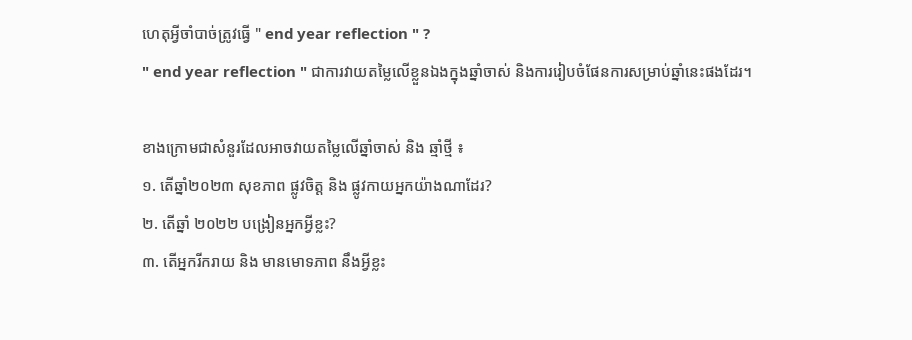ហេតុអ្វីចាំបាច់ត្រូវធ្វើ " end year reflection " ?
" end year reflection " ជាការវាយតម្លៃលើខ្លួនឯងក្នុងឆ្នាំចាស់ និងការរៀបចំផែនការសម្រាប់ឆ្នាំនេះផងដែរ។

ខាងក្រោមជាសំនួរដែលអាចវាយតម្លៃលើឆ្នាំចាស់ និង ឆ្មាំថ្មី ៖
១. តើឆ្នាំ២០២៣ សុខភាព ផ្លូវចិត្ត និង ផ្លូវកាយអ្នកយ៉ាងណាដែរ?
២. តើឆ្នាំ ២០២២ បង្រៀនអ្នកអ្វីខ្លះ?
៣. តើអ្នករីករាយ និង មានមោទភាព នឹងអ្វីខ្លះ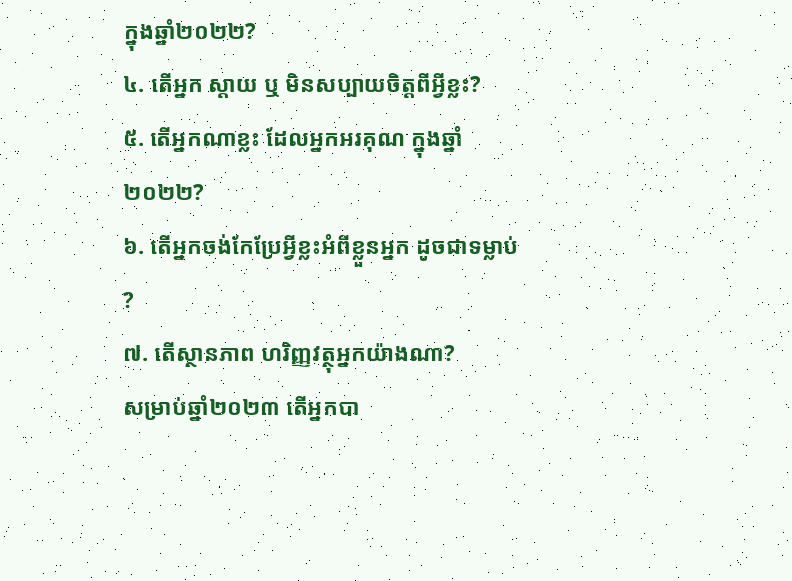ក្នុងឆ្នាំ២០២២?
៤. តើអ្នក ស្តាយ ឬ មិនសប្បាយចិត្តពីអ្វីខ្លះ?
៥. តើអ្នកណាខ្លះ ដែលអ្នកអរគុណ ក្នុងឆ្នាំ២០២២?
៦. តើអ្នកចង់កែប្រែអ្វីខ្លះអំពីខ្លួនអ្នក ដូចជាទម្លាប់ ?
៧. តើស្ថានភាព ហរិញ្ញវត្ថុអ្នកយ៉ាងណា?
សម្រាប់ឆ្នាំ២០២៣ តើអ្នកបា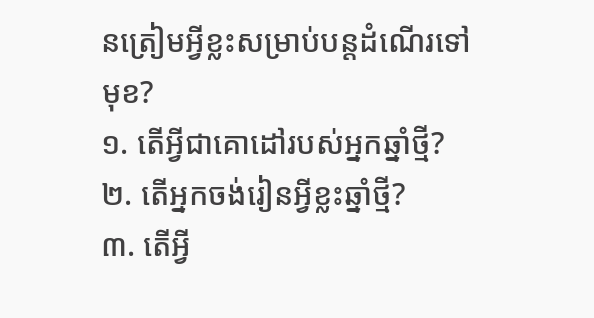នត្រៀមអ្វីខ្លះសម្រាប់បន្តដំណើរទៅមុខ?
១. តើអ្វីជាគោដៅរបស់អ្នកឆ្នាំថ្មី?
២. តើអ្នកចង់រៀនអ្វីខ្លះឆ្នាំថ្មី?
៣. តើអ្វី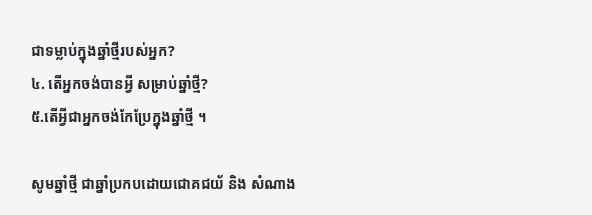ជាទម្លាប់ក្នុងឆ្នាំថ្មីរបស់អ្នក?
៤. តើអ្នកចង់បានអ្វី សម្រាប់ឆ្នាំថ្មី?
៥.តើអ្វីជាអ្នកចង់កែប្រែក្នុងឆ្នាំថ្មី ។

សូមឆ្នាំថ្មី ជាឆ្នាំប្រកបដោយជោគជយ័ និង សំណាង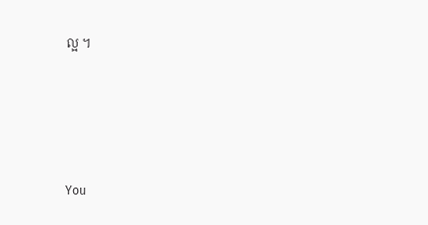ល្អ ។






You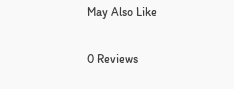May Also Like

0 Reviews